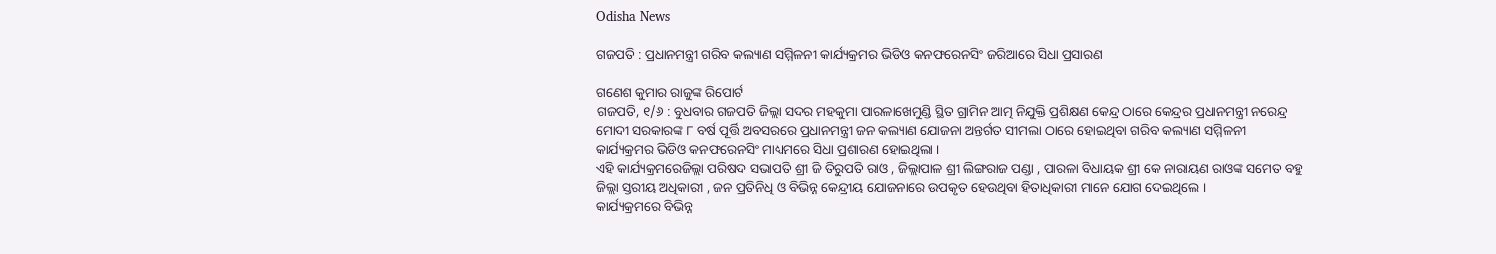Odisha News

ଗଜପତି : ପ୍ରଧାନମନ୍ତ୍ରୀ ଗରିବ କଲ୍ୟାଣ ସମ୍ମିଳନୀ କାର୍ଯ୍ୟକ୍ରମର ଭିଡିଓ କନଫରେନସିଂ ଜରିଆରେ ସିଧା ପ୍ରସାରଣ

ଗଣେଶ କୁମାର ରାଜୁଙ୍କ ରିପୋର୍ଟ
ଗଜପତି, ୧/୬ : ବୁଧବାର ଗଜପତି ଜିଲ୍ଲା ସଦର ମହକୁମା ପାରଳାଖେମୁଣ୍ଡି ସ୍ଥିତ ଗ୍ରାମିନ ଆତ୍ମ ନିଯୁକ୍ତି ପ୍ରଶିକ୍ଷଣ କେନ୍ଦ୍ର ଠାରେ କେନ୍ଦ୍ରର ପ୍ରଧାନମନ୍ତ୍ରୀ ନରେନ୍ଦ୍ର ମୋଦୀ ସରକାରଙ୍କ ୮ ବର୍ଷ ପୂର୍ତ୍ତି ଅବସରରେ ପ୍ରଧାନମନ୍ତ୍ରୀ ଜନ କଲ୍ୟାଣ ଯୋଜନା ଅନ୍ତର୍ଗତ ସୀମଲା ଠାରେ ହୋଇଥିବା ଗରିବ କଲ୍ୟାଣ ସମ୍ମିଳନୀ କାର୍ଯ୍ୟକ୍ରମର ଭିଡିଓ କନଫରେନସିଂ ମାଧ୍ୟମରେ ସିଧା ପ୍ରଶାରଣ ହୋଇଥିଲା ।
ଏହି କାର୍ଯ୍ୟକ୍ରମରେଜିଲ୍ଲା ପରିଷଦ ସଭାପତି ଶ୍ରୀ ଜି ତିରୁପତି ରାଓ , ଜିଲ୍ଲାପାଳ ଶ୍ରୀ ଲିଙ୍ଗରାଜ ପଣ୍ଡା , ପାରଳା ବିଧାୟକ ଶ୍ରୀ କେ ନାରାୟଣ ରାଓଙ୍କ ସମେତ ବହୁ ଜିଲ୍ଲା ସ୍ତରୀୟ ଅଧିକାରୀ , ଜନ ପ୍ରତିନିଧି ଓ ବିଭିନ୍ନ କେନ୍ଦ୍ରୀୟ ଯୋଜନାରେ ଉପକୃତ ହେଉଥିବା ହିତାଧିକାରୀ ମାନେ ଯୋଗ ଦେଇଥିଲେ ।
କାର୍ଯ୍ୟକ୍ରମରେ ବିଭିନ୍ନ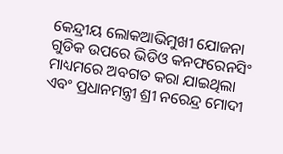କେନ୍ଦ୍ରୀୟ ଲୋକଆଭିମୁଖୀ ଯୋଜନା ଗୁଡିକ ଉପରେ ଭିଡିଓ କନଫରେନସିଂ ମାଧ୍ୟମରେ ଅବଗତ କରା ଯାଇଥିଲା ଏବଂ ପ୍ରଧାନମନ୍ତ୍ରୀ ଶ୍ରୀ ନରେନ୍ଦ୍ର ମୋଦୀ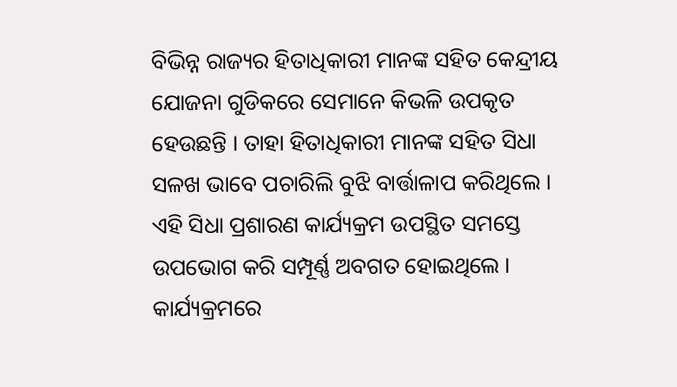ବିଭିନ୍ନ ରାଜ୍ୟର ହିତାଧିକାରୀ ମାନଙ୍କ ସହିତ କେନ୍ଦ୍ରୀୟ ଯୋଜନା ଗୁଡିକରେ ସେମାନେ କିଭଳି ଉପକୃତ ହେଉଛନ୍ତି । ତାହା ହିତାଧିକାରୀ ମାନଙ୍କ ସହିତ ସିଧା ସଳଖ ଭାବେ ପଚାରିଲି ବୁଝି ବାର୍ତ୍ତାଳାପ କରିଥିଲେ ।
ଏହି ସିଧା ପ୍ରଶାରଣ କାର୍ଯ୍ୟକ୍ରମ ଉପସ୍ଥିତ ସମସ୍ତେ ଉପଭୋଗ କରି ସମ୍ପୂର୍ଣ୍ଣ ଅବଗତ ହୋଇଥିଲେ ।
କାର୍ଯ୍ୟକ୍ରମରେ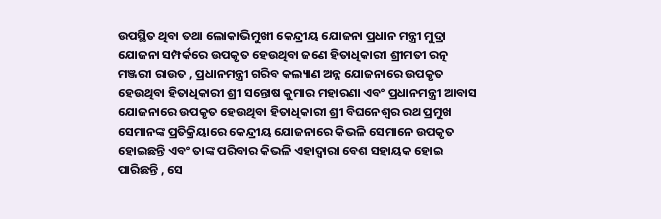ଉପସ୍ଥିତ ଥିବା ତଥା ଲୋକାଭିମୁଖୀ କେନ୍ଦ୍ରୀୟ ଯୋଜନା ପ୍ରଧାନ ମନ୍ତ୍ରୀ ମୁଦ୍ରା ଯୋଜନା ସମ୍ପର୍କରେ ଉପକୃତ ହେଉଥିବା ଜଣେ ହିତାଧିକାରୀ ଶ୍ରୀମତୀ ରତ୍ନ ମଞ୍ଜରୀ ରାଉତ , ପ୍ରଧାନମନ୍ତ୍ରୀ ଗରିବ କଲ୍ୟାଣ ଅନ୍ନ ଯୋଜନାରେ ଉପକୃତ ହେଉଥିବା ହିତାଧିକାରୀ ଶ୍ରୀ ସନ୍ତୋଷ କୁମାର ମହାରଣା ଏବଂ ପ୍ରଧାନମନ୍ତ୍ରୀ ଆବାସ ଯୋଜନାରେ ଉପକୃତ ହେଉଥିବା ହିତାଧିକାରୀ ଶ୍ରୀ ବିଘନେଶ୍ଵର ରଥ ପ୍ରମୁଖ ସେମାନଙ୍କ ପ୍ରତିକ୍ରିୟାରେ କେନ୍ଦ୍ରୀୟ ଯୋଜନାରେ କିଭଳି ସେମାନେ ଉପକୃତ ହୋଇଛନ୍ତି ଏବଂ ତାଙ୍କ ପରିବାର କିଭଳି ଏହାଦ୍ୱାରା ବେଶ ସହାୟକ ହୋଇ ପାରିଛନ୍ତି , ସେ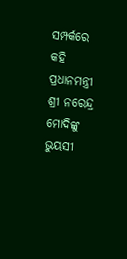ସମ୍ପର୍କରେ କହି ପ୍ରଧାନମନ୍ତ୍ରୀ ଶ୍ରୀ ନରେନ୍ଦ୍ର ମୋଦିଙ୍କୁ ଭୁୟସୀ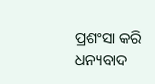ପ୍ରଶଂସା କରି ଧନ୍ୟବାଦ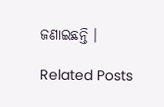ଜଣାଇଛନ୍ତି ।

Related Posts